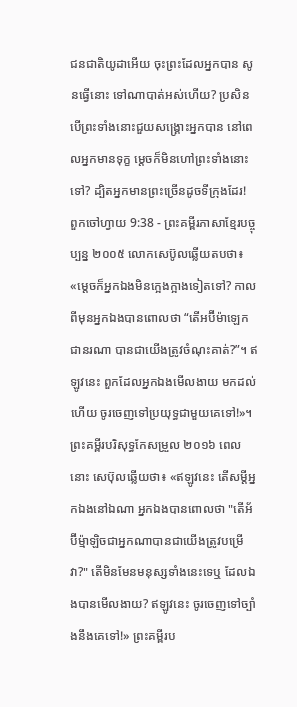ជនជាតិយូដាអើយ ចុះព្រះដែលអ្នកបាន សូនធ្វើនោះ ទៅណាបាត់អស់ហើយ? ប្រសិនបើព្រះទាំងនោះជួយសង្គ្រោះអ្នកបាន នៅពេលអ្នកមានទុក្ខ ម្ដេចក៏មិនហៅព្រះទាំងនោះទៅ? ដ្បិតអ្នកមានព្រះច្រើនដូចទីក្រុងដែរ!
ពួកចៅហ្វាយ 9:38 - ព្រះគម្ពីរភាសាខ្មែរបច្ចុប្បន្ន ២០០៥ លោកសេប៊ូលឆ្លើយតបថា៖ «ម្ដេចក៏អ្នកឯងមិនក្អេងក្អាងទៀតទៅ? កាលពីមុនអ្នកឯងបានពោលថា “តើអប៊ីម៉ាឡេកជានរណា បានជាយើងត្រូវចំណុះគាត់?”។ ឥឡូវនេះ ពួកដែលអ្នកឯងមើលងាយ មកដល់ហើយ ចូរចេញទៅប្រយុទ្ធជាមួយគេទៅ!»។ ព្រះគម្ពីរបរិសុទ្ធកែសម្រួល ២០១៦ ពេលនោះ សេប៊ុលឆ្លើយថា៖ «ឥឡូវនេះ តើសម្ដីអ្នកឯងនៅឯណា អ្នកឯងបានពោលថា "តើអ័ប៊ីម៉្មាឡិចជាអ្នកណាបានជាយើងត្រូវបម្រើវា?" តើមិនមែនមនុស្សទាំងនេះទេឬ ដែលឯងបានមើលងាយ? ឥឡូវនេះ ចូរចេញទៅច្បាំងនឹងគេទៅ!» ព្រះគម្ពីរប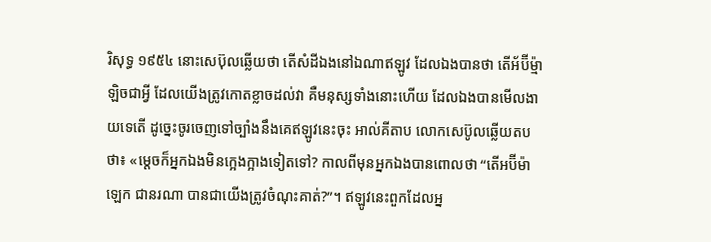រិសុទ្ធ ១៩៥៤ នោះសេប៊ុលឆ្លើយថា តើសំដីឯងនៅឯណាឥឡូវ ដែលឯងបានថា តើអ័ប៊ីម៉្មាឡិចជាអ្វី ដែលយើងត្រូវកោតខ្លាចដល់វា គឺមនុស្សទាំងនោះហើយ ដែលឯងបានមើលងាយទេតើ ដូច្នេះចូរចេញទៅច្បាំងនឹងគេឥឡូវនេះចុះ អាល់គីតាប លោកសេប៊ូលឆ្លើយតបថា៖ «ម្តេចក៏អ្នកឯងមិនក្អេងក្អាងទៀតទៅ? កាលពីមុនអ្នកឯងបានពោលថា “តើអប៊ីម៉ាឡេក ជានរណា បានជាយើងត្រូវចំណុះគាត់?”។ ឥឡូវនេះពួកដែលអ្ន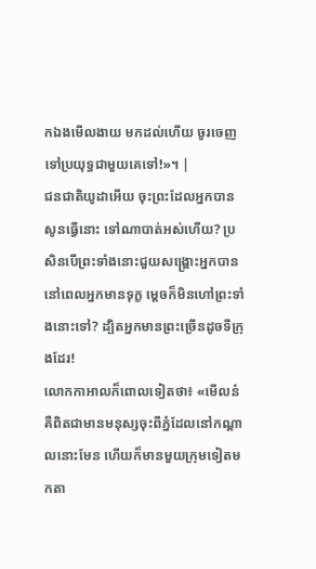កឯងមើលងាយ មកដល់ហើយ ចូរចេញទៅប្រយុទ្ធជាមួយគេទៅ!»។ |
ជនជាតិយូដាអើយ ចុះព្រះដែលអ្នកបាន សូនធ្វើនោះ ទៅណាបាត់អស់ហើយ? ប្រសិនបើព្រះទាំងនោះជួយសង្គ្រោះអ្នកបាន នៅពេលអ្នកមានទុក្ខ ម្ដេចក៏មិនហៅព្រះទាំងនោះទៅ? ដ្បិតអ្នកមានព្រះច្រើនដូចទីក្រុងដែរ!
លោកកាអាលក៏ពោលទៀតថា៖ «មើលន៎ គឺពិតជាមានមនុស្សចុះពីភ្នំដែលនៅកណ្ដាលនោះមែន ហើយក៏មានមួយក្រុមទៀតមកតា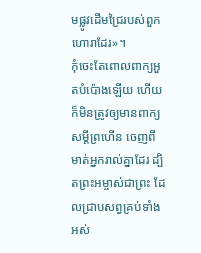មផ្លូវដើមជ្រៃរបស់ពួកហោរាដែរ»។
កុំចេះតែពោលពាក្យអួតបំប៉ោងឡើយ ហើយក៏មិនត្រូវឲ្យមានពាក្យសម្ដីព្រហើន ចេញពីមាត់អ្នករាល់គ្នាដែរ ដ្បិតព្រះអម្ចាស់ជាព្រះ ដែលជ្រាបសព្វគ្រប់ទាំងអស់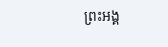ព្រះអង្គ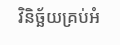វិនិច្ឆ័យគ្រប់អំ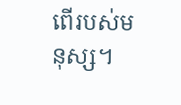ពើរបស់មនុស្ស។